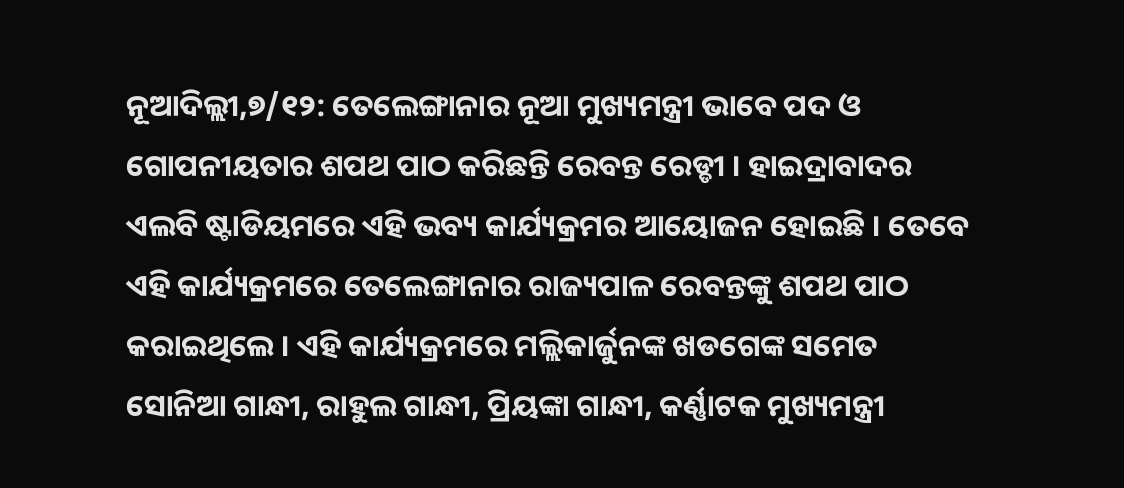ନୂଆଦିଲ୍ଲୀ,୭/୧୨: ତେଲେଙ୍ଗାନାର ନୂଆ ମୁଖ୍ୟମନ୍ତ୍ରୀ ଭାବେ ପଦ ଓ ଗୋପନୀୟତାର ଶପଥ ପାଠ କରିଛନ୍ତି ରେବନ୍ତ ରେଡ୍ଡୀ । ହାଇଦ୍ରାବାଦର ଏଲବି ଷ୍ଟାଡିୟମରେ ଏହି ଭବ୍ୟ କାର୍ଯ୍ୟକ୍ରମର ଆୟୋଜନ ହୋଇଛି । ତେବେ ଏହି କାର୍ଯ୍ୟକ୍ରମରେ ତେଲେଙ୍ଗାନାର ରାଜ୍ୟପାଳ ରେବନ୍ତଙ୍କୁ ଶପଥ ପାଠ କରାଇଥିଲେ । ଏହି କାର୍ଯ୍ୟକ୍ରମରେ ମଲ୍ଲିକାର୍ଜୁନଙ୍କ ଖଡଗେଙ୍କ ସମେତ ସୋନିଆ ଗାନ୍ଧୀ, ରାହୁଲ ଗାନ୍ଧୀ, ପ୍ରିୟଙ୍କା ଗାନ୍ଧୀ, କର୍ଣ୍ଣାଟକ ମୁଖ୍ୟମନ୍ତ୍ରୀ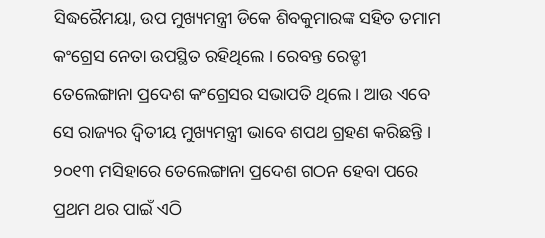ସିଦ୍ଧରୈମୟା, ଉପ ମୁଖ୍ୟମନ୍ତ୍ରୀ ଡିକେ ଶିବକୁମାରଙ୍କ ସହିତ ତମାମ କଂଗ୍ରେସ ନେତା ଉପସ୍ଥିତ ରହିଥିଲେ । ରେବନ୍ତ ରେଡ୍ଡୀ ତେଲେଙ୍ଗାନା ପ୍ରଦେଶ କଂଗ୍ରେସର ସଭାପତି ଥିଲେ । ଆଉ ଏବେ ସେ ରାଜ୍ୟର ଦ୍ୱିତୀୟ ମୁଖ୍ୟମନ୍ତ୍ରୀ ଭାବେ ଶପଥ ଗ୍ରହଣ କରିଛନ୍ତି । ୨୦୧୩ ମସିହାରେ ତେଲେଙ୍ଗାନା ପ୍ରଦେଶ ଗଠନ ହେବା ପରେ ପ୍ରଥମ ଥର ପାଇଁ ଏଠି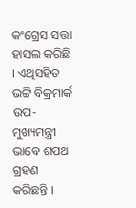କଂଗ୍ରେସ ସତ୍ତା ହାସଲ କରିଛି । ଏଥିସହିତ ଭଟ୍ଟି ବିକ୍ରମାର୍କ ଉପ-ମୁଖ୍ୟମନ୍ତ୍ରୀ ଭାବେ ଶପଥ ଗ୍ରହଣ କରିଛନ୍ତି ।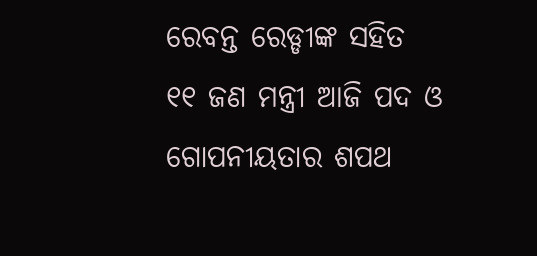ରେବନ୍ତ ରେଡ୍ଡୀଙ୍କ ସହିତ ୧୧ ଜଣ ମନ୍ତ୍ରୀ ଆଜି ପଦ ଓ ଗୋପନୀୟତାର ଶପଥ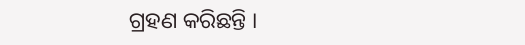ଗ୍ରହଣ କରିଛନ୍ତି ।